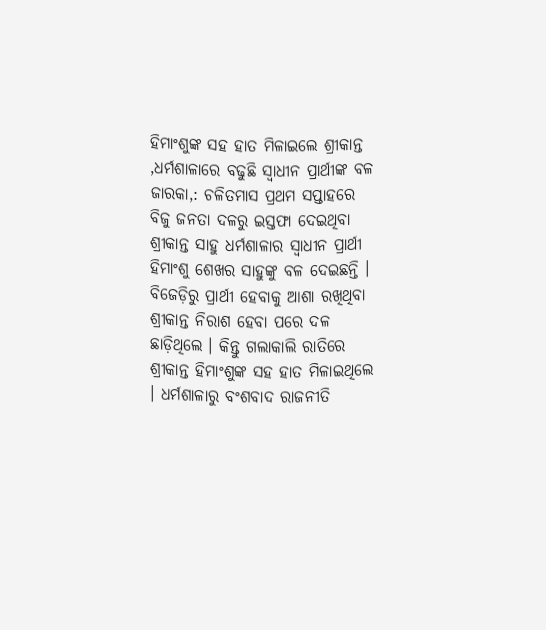ହିମାଂଶୁଙ୍କ ସହ ହାତ ମିଳାଇଲେ ଶ୍ରୀକାନ୍ତ ,ଧର୍ମଶାଳାରେ ବଢୁଛି ସ୍ୱାଧୀନ ପ୍ରାର୍ଥୀଙ୍କ ବଳ
ଜାରକା,: ଚଳିତମାସ ପ୍ରଥମ ସପ୍ତାହରେ ବିଜୁ ଜନତା ଦଳରୁ ଇସ୍ତଫା ଦେଇଥିବା ଶ୍ରୀକାନ୍ତ ସାହୁ ଧର୍ମଶାଳାର ସ୍ୱାଧୀନ ପ୍ରାର୍ଥୀ ହିମାଂଶୁ ଶେଖର ସାହୁଙ୍କୁ ବଳ ଦେଇଛନ୍ତି ।
ବିଜେଡ଼ିରୁ ପ୍ରାର୍ଥୀ ହେବାକୁ ଆଶା ରଖିଥିବା ଶ୍ରୀକାନ୍ତ ନିରାଶ ହେବା ପରେ ଦଳ ଛାଡ଼ିଥିଲେ । କିନ୍ତୁ ଗଲାକାଲି ରାତିରେ ଶ୍ରୀକାନ୍ତ ହିମାଂଶୁଙ୍କ ସହ ହାତ ମିଳାଇଥିଲେ । ଧର୍ମଶାଳାରୁ ବଂଶବାଦ ରାଜନୀତି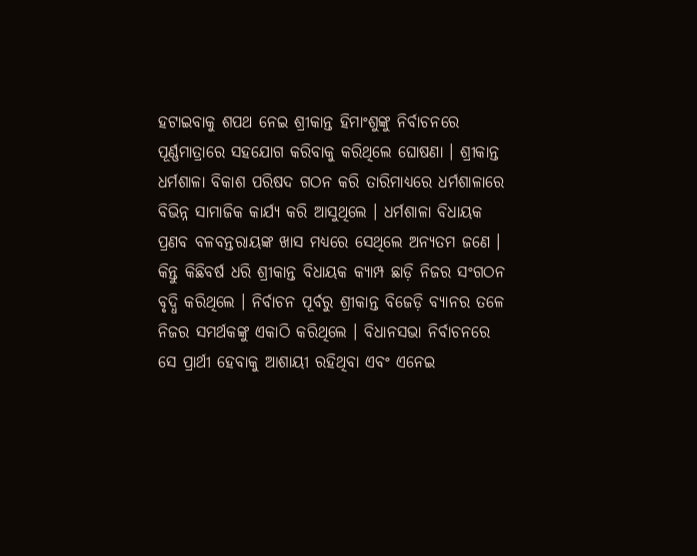ହଟାଇବାକୁ ଶପଥ ନେଇ ଶ୍ରୀକାନ୍ତ ହିମାଂଶୁଙ୍କୁ ନିର୍ବାଚନରେ ପୂର୍ଣ୍ଣମାତ୍ରାରେ ସହଯୋଗ କରିବାକୁ କରିଥିଲେ ଘୋଷଣା । ଶ୍ରୀକାନ୍ତ ଧର୍ମଶାଳା ବିକାଶ ପରିଷଦ ଗଠନ କରି ତାରିମାଧ୍ୟରେ ଧର୍ମଶାଳାରେ ବିଭିନ୍ନ ସାମାଜିକ କାର୍ଯ୍ୟ କରି ଆସୁଥିଲେ । ଧର୍ମଶାଳା ବିଧାୟକ ପ୍ରଣବ ବଳବନ୍ତରାୟଙ୍କ ଖାସ ମଧ୍ୟରେ ସେଥିଲେ ଅନ୍ୟତମ ଜଣେ । କିନ୍ତୁ କିଛିବର୍ଷ ଧରି ଶ୍ରୀକାନ୍ତ ବିଧାୟକ କ୍ୟାମ୍ପ ଛାଡ଼ି ନିଜର ସଂଗଠନ ବୃଦ୍ଧି କରିଥିଲେ । ନିର୍ବାଚନ ପୂର୍ବରୁ ଶ୍ରୀକାନ୍ତ ବିଜେଡ଼ି ବ୍ୟାନର ତଳେ ନିଜର ସମର୍ଥକଙ୍କୁ ଏକାଠି କରିଥିଲେ । ବିଧାନସଭା ନିର୍ବାଚନରେ ସେ ପ୍ରାର୍ଥୀ ହେବାକୁ ଆଶାୟୀ ରହିଥିବା ଏବଂ ଏନେଇ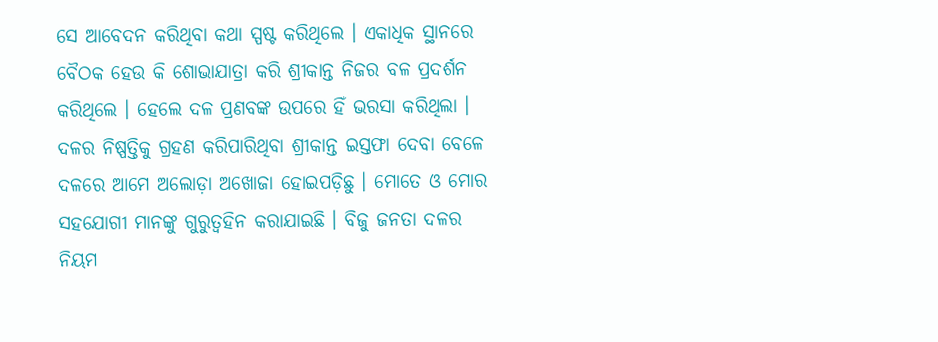ସେ ଆବେଦନ କରିଥିବା କଥା ସ୍ପଷ୍ଟ କରିଥିଲେ । ଏକାଧିକ ସ୍ଥାନରେ ବୈଠକ ହେଉ କି ଶୋଭାଯାତ୍ରା କରି ଶ୍ରୀକାନ୍ତ ନିଜର ବଳ ପ୍ରଦର୍ଶନ କରିଥିଲେ । ହେଲେ ଦଳ ପ୍ରଣବଙ୍କ ଉପରେ ହିଁ ଭରସା କରିଥିଲା । ଦଳର ନିଷ୍ପତ୍ତିକୁ ଗ୍ରହଣ କରିପାରିଥିବା ଶ୍ରୀକାନ୍ତ ଇସ୍ତଫା ଦେବା ବେଳେ ଦଳରେ ଆମେ ଅଲୋଡ଼ା ଅଖୋଜା ହୋଇପଡ଼ିଛୁ । ମୋତେ ଓ ମୋର ସହଯୋଗୀ ମାନଙ୍କୁ ଗୁରୁତ୍ୱହିନ କରାଯାଇଛି । ବିଜୁ ଜନତା ଦଳର ନିୟମ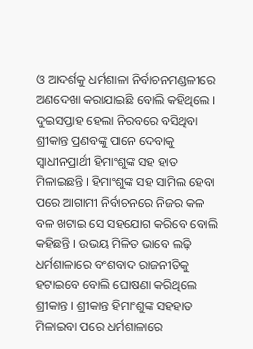ଓ ଆଦର୍ଶକୁ ଧର୍ମଶାଳା ନିର୍ବାଚନମଣ୍ଡଳୀରେ ଅଣଦେଖା କରାଯାଇଛି ବୋଲି କହିଥିଲେ । ଦୁଇସପ୍ତାହ ହେଲା ନିରବରେ ବସିଥିବା ଶ୍ରୀକାନ୍ତ ପ୍ରଣବଙ୍କୁ ପାନେ ଦେବାକୁ ସ୍ୱାଧୀନପ୍ରାର୍ଥୀ ହିମାଂଶୁଙ୍କ ସହ ହାତ ମିଳାଇଛନ୍ତି । ହିମାଂଶୁଙ୍କ ସହ ସାମିଲ ହେବା ପରେ ଆଗାମୀ ନିର୍ବାଚନରେ ନିଜର କଳ ବଳ ଖଟାଇ ସେ ସହଯୋଗ କରିବେ ବୋଲି କହିଛନ୍ତି । ଉଭୟ ମିଳିତ ଭାବେ ଲଢ଼ି ଧର୍ମଶାଳାରେ ବଂଶବାଦ ରାଜନୀତିକୁ ହଟାଇବେ ବୋଲି ଘୋଷଣା କରିଥିଲେ ଶ୍ରୀକାନ୍ତ । ଶ୍ରୀକାନ୍ତ ହିମାଂଶୁଙ୍କ ସହହାତ ମିଳାଇବା ପରେ ଧର୍ମଶାଳାରେ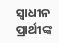ସ୍ୱାଧୀନ ପ୍ରାର୍ଥୀଙ୍କ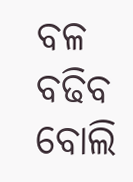ବଳ ବଢିବ ବୋଲି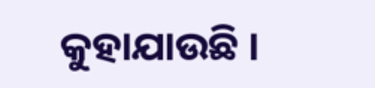କୁହାଯାଉଛି ।